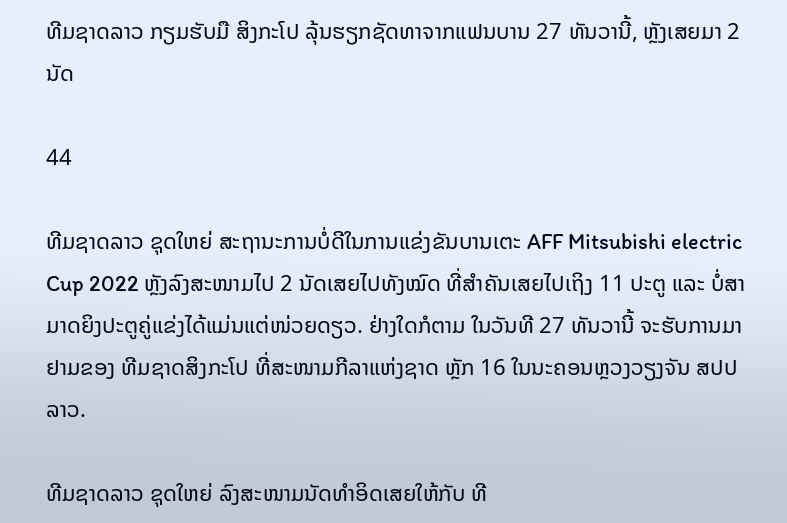ທີມຊາດລາວ ກຽມຮັບມື ສິງກະໂປ ລຸ້ນຮຽກຊັດທາຈາກແຟນບານ 27 ທັນວານີ້, ຫຼັງເສຍມາ 2 ນັດ

44

ທີມຊາດລາວ ຊຸດໃຫຍ່ ສະຖານະການບໍ່ດີໃນການແຂ່ງຂັນບານເຕະ AFF Mitsubishi electric Cup 2022 ຫຼັງລົງສະໜາມໄປ 2 ນັດເສຍໄປທັງໝົດ ທີ່ສໍາຄັນເສຍໄປເຖິງ 11 ປະຕູ ແລະ ບໍ່ສາມາດຍິງປະຕູຄູ່ແຂ່ງໄດ້ແມ່ນແຕ່ໜ່ວຍດຽວ. ຢ່າງໃດກໍຕາມ ໃນວັນທີ 27 ທັນວານີ້ ຈະຮັບການມາຢາມຂອງ ທີມຊາດສິງກະໂປ ທີ່ສະໜາມກີລາແຫ່ງຊາດ ຫຼັກ 16 ໃນນະຄອນຫຼວງວຽງຈັນ ສປປ ລາວ.

ທີມຊາດລາວ ຊຸດໃຫຍ່ ລົງສະໜາມນັດທໍາອິດເສຍໃຫ້ກັບ ທີ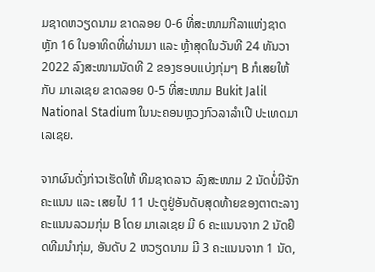ມຊາດຫວຽດນາມ ຂາດລອຍ 0-6 ທີ່ສະໜາມກີລາແຫ່ງຊາດ ຫຼັກ 16 ໃນອາທິດທີ່ຜ່ານມາ ແລະ ຫຼ້າສຸດໃນວັນທີ 24 ທັນວາ 2022 ລົງສະໜາມນັດທີ 2 ຂອງຮອບແບ່ງກຸ່ມໆ B ກໍເສຍໃຫ້ກັບ ມາເລເຊຍ ຂາດລອຍ 0-5 ທີ່ສະໜາມ Bukit Jalil National Stadium ໃນນະຄອນຫຼວງກົວລາລໍາເປີ ປະເທດມາເລເຊຍ.

ຈາກຜົນດັ່ງກ່າວເຮັດໃຫ້ ທີມຊາດລາວ ລົງສະໜາມ 2 ນັດບໍ່ມີຈັກຄະແນນ ແລະ ເສຍໄປ 11 ປະຕູຢູ່ອັນດັບສຸດທ້າຍຂອງຕາຕະລາງຄະແນນລວມກຸ່ມ B ໂດຍ ມາເລເຊຍ ມີ 6 ຄະແນນຈາກ 2 ນັດຢຶດທີມນໍາກຸ່ມ, ອັນດັບ 2 ຫວຽດນາມ ມີ 3 ຄະແນນຈາກ 1 ນັດ,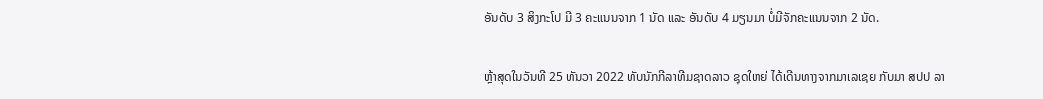ອັນດັບ 3 ສິງກະໂປ ມີ 3 ຄະແນນຈາກ 1 ນັດ ແລະ ອັນດັບ 4 ມຽນມາ ບໍ່ມີຈັກຄະແນນຈາກ 2 ນັດ.

ຫຼ້າສຸດໃນວັນທີ 25 ທັນວາ 2022 ທັບນັກກີລາທີມຊາດລາວ ຊຸດໃຫຍ່ ໄດ້ເດີນທາງຈາກມາເລເຊຍ ກັບມາ ສປປ ລາ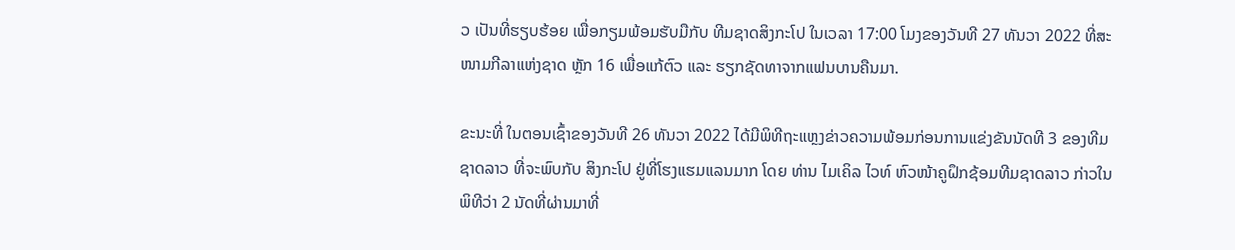ວ ເປັນທີ່ຮຽບຮ້ອຍ ເພື່ອກຽມພ້ອມຮັບມືກັບ ທີມຊາດສິງກະໂປ ໃນເວລາ 17:00 ໂມງຂອງວັນທີ 27 ທັນວາ 2022 ທີ່ສະໜາມກີລາແຫ່ງຊາດ ຫຼັກ 16 ເພື່ອແກ້ຕົວ ແລະ ຮຽກຊັດທາຈາກແຟນບານຄືນມາ.

ຂະນະທີ່ ໃນຕອນເຊົ້າຂອງວັນທີ 26 ທັນວາ 2022 ໄດ້ມີພິທີຖະແຫຼງຂ່າວຄວາມພ້ອມກ່ອນການແຂ່ງຂັນນັດທີ 3 ຂອງທີມຊາດລາວ ທີ່ຈະພົບກັບ ສິງກະໂປ ຢູ່ທີ່ໂຮງແຮມແລນມາກ ໂດຍ ທ່ານ ໄມເຄິລ ໄວທ໌ ຫົວໜ້າຄູຝຶກຊ້ອມທີມຊາດລາວ ກ່າວໃນພິທີວ່າ 2 ນັດທີ່ຜ່ານມາທີ່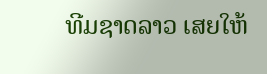ທີມຊາດລາວ ເສຍໃຫ້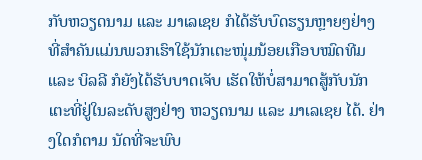ກັບຫວຽດນາມ ແລະ ມາເລເຊຍ ກໍໄດ້ຮັບບົດຮຽນຫຼາຍໆຢ່າງ ທີ່ສໍາຄັນແມ່ນພວກເຮົາໃຊ້ນັກເຕະໜຸ່ມນ້ອຍເກືອບໝົດທີມ ແລະ ບິລລີ ກໍຍັງໄດ້ຮັບບາດເຈັບ ເຮັດໃຫ້ບໍ່ສາມາດສູ້ກັບນັກເຕະທີ່ຢູ່ໃນລະດັບສູງຢ່າງ ຫວຽດນາມ ແລະ ມາເລເຊຍ ໄດ້. ຢ່າງໃດກໍຕາມ ນັດທີ່ຈະພົບ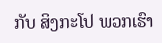ກັບ ສິງກະໂປ ພວກເຮົາ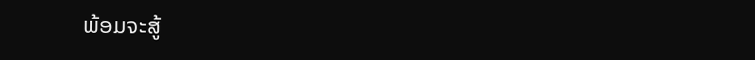ພ້ອມຈະສູ້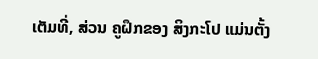ເຕັມທີ່, ສ່ວນ ຄູຝຶກຂອງ ສິງກະໂປ ແມ່ນຕັ້ງ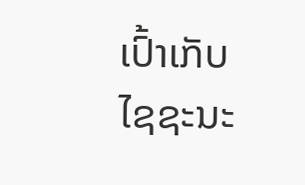ເປົ້າເກັບໄຊຊະນະ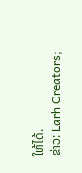ໃຫ້ໄດ້.
ຂ່າວ: Larh Creators;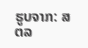ຮູບຈາກ: ສຕລ